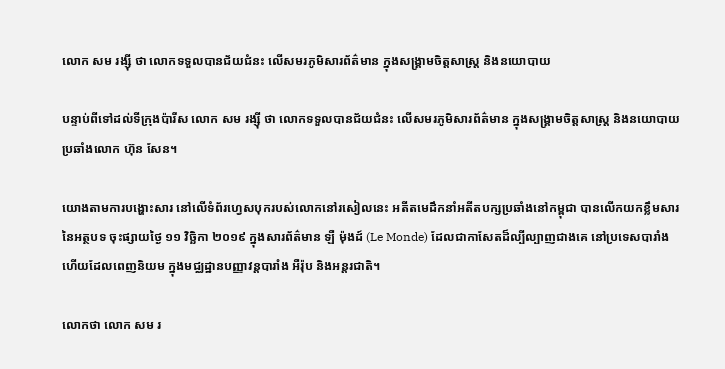លោក សម រង្ស៊ី ថា លោកទទួលបានជ័យជំនះ លើសមរភូមិសារព័ត៌មាន ក្នុងសង្គ្រាមចិត្តសាស្ត្រ និងនយោបាយ

បន្ទាប់ពីទៅដល់ទីក្រុងប៉ារីស លោក សម រង្ស៊ី ថា លោកទទួលបានជ័យជំនះ លើសមរភូមិសារព័ត៌មាន ក្នុងសង្គ្រាមចិត្តសាស្ត្រ និងនយោបាយ ប្រឆាំងលោក ហ៊ុន សែន។

យោងតាមការបង្ហោះសារ នៅលើទំព័រហ្វេសបុករបស់លោកនៅរសៀលនេះ អតីតមេដឹកនាំអតីតបក្សប្រឆាំងនៅកម្ពុជា បានលើកយកខ្លឹមសារ នៃអត្ថបទ ចុះផ្សាយថ្ងៃ ១១ វិច្ឆិកា ២០១៩ ក្នុងសារព័ត៌មាន ឡឺ ម៉ុងដ៍ (Le Monde) ដែលជាកាសែតដ៏ល្បីល្បាញជាងគេ នៅប្រទេសបារាំង ហើយដែលពេញនិយម ក្នុងមជ្ឈដ្ឋានបញ្ញាវន្តបារាំង អឺរ៉ុប និងអន្តរជាតិ។

លោកថា លោក សម រ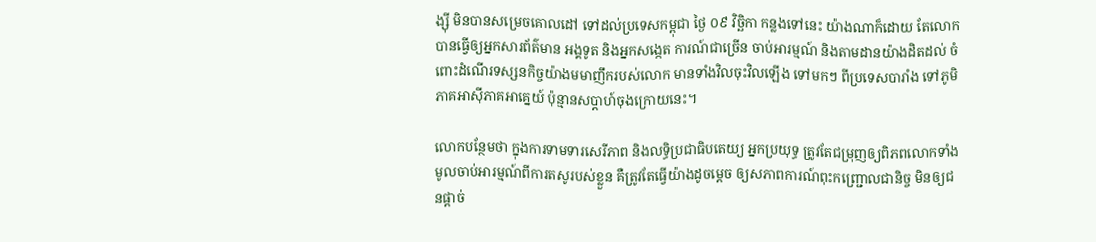ង្ស៊ី មិនបានសម្រេចគោលដៅ ទៅដល់ប្រទេសកម្ពុជា ថ្ងៃ ០៩ វិច្ឆិកា កន្លងទៅនេះ យ៉ាងណាក៏ដោយ តែលោកបានធ្វើឲ្យអ្នកសារព័ត៌មាន អង្គទូត និងអ្នកសង្កេត ការណ៍ជាច្រើន ចាប់អារម្មណ៍ និងតាមដានយ៉ាងដិតដល់ ចំពោះដំណើរទស្សនកិច្ចយ៉ាងមមាញឹករបស់លោក មានទាំងវិលចុះវិលឡើង ទៅមកៗ ពីប្រទេសបារាំង ទៅភូមិភាគអាស៊ីភាគអាគ្នេយ៍ ប៉ុន្មានសប្តាហ៍ចុងក្រោយនេះ។

លោកបន្ថែមថា ក្នុងការទាមទារសេរីភាព និងលទ្ធិប្រជាធិបតេយ្យ អ្នកប្រយុទ្ធ ត្រូវតែជម្រុញឲ្យពិភពលោកទាំងមូលចាប់អារម្មណ៍ពីការតសូរបស់ខ្លួន គឺត្រូវតែធ្វើយ៉ាងដូចម្តេច ឲ្យសភាពការណ៍ពុះកញ្ជ្រោលជានិច្ច មិនឲ្យជនផ្តាច់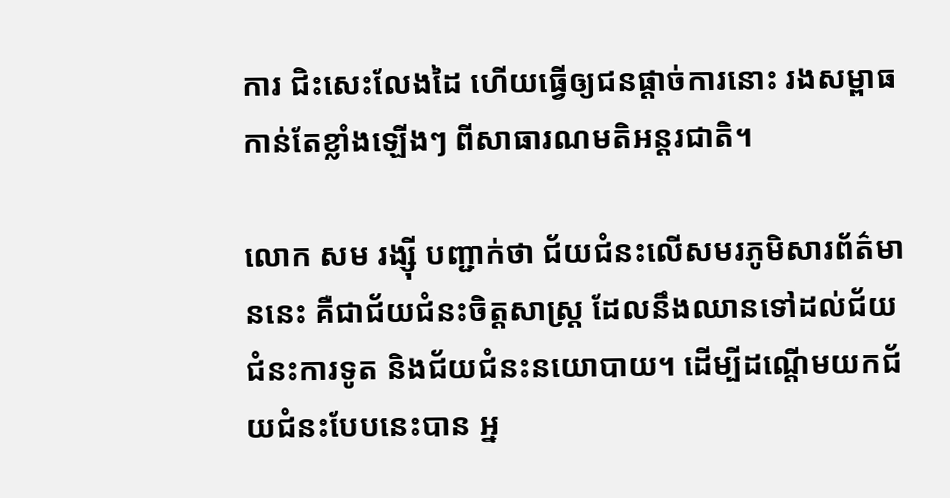ការ ជិះសេះលែងដៃ ហើយធ្វើឲ្យជនផ្តាច់ការនោះ រងសម្ពាធ កាន់តែខ្លាំងឡើងៗ ពីសាធារណមតិអន្តរជាតិ។

លោក សម រង្ស៊ី បញ្ជាក់ថា ជ័យជំនះលើសមរភូមិសារព័ត៌មាននេះ គឺជាជ័យជំនះចិត្តសាស្ត្រ ដែលនឹងឈានទៅដល់ជ័យជំនះការទូត និងជ័យជំនះនយោបាយ។ ដើម្បីដណ្តើមយកជ័យជំនះបែបនេះបាន អ្ន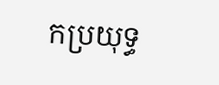កប្រយុទ្ធ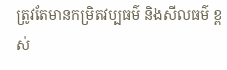ត្រូវតែមានកម្រិតវប្បធម៌ និងសីលធម៌ ខ្ពស់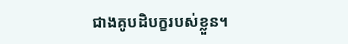ជាងគូបដិបក្ខរបស់ខ្លួន។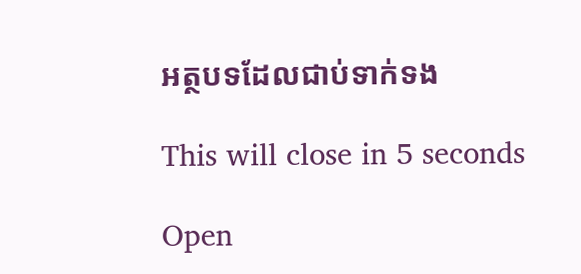អត្ថបទដែលជាប់ទាក់ទង

This will close in 5 seconds

Open